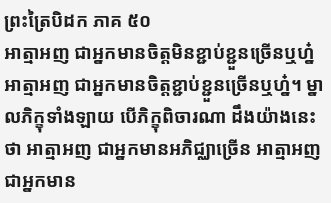ព្រះត្រៃបិដក ភាគ ៥០
អាត្មាអញ ជាអ្នកមានចិត្តមិនខ្ជាប់ខ្ជួនច្រើនឬហ្ន៎ អាត្មាអញ ជាអ្នកមានចិត្តខ្ជាប់ខ្ជួនច្រើនឬហ្ន៎។ ម្នាលភិក្ខុទាំងឡាយ បើភិក្ខុពិចារណា ដឹងយ៉ាងនេះថា អាត្មាអញ ជាអ្នកមានអភិជ្ឈាច្រើន អាត្មាអញ ជាអ្នកមាន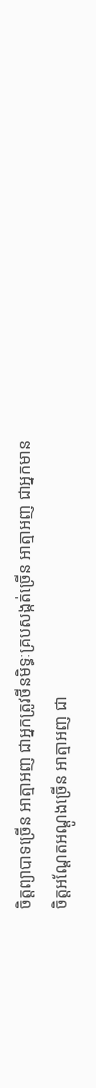ចិត្តព្យាបាទច្រើន អាត្មាអញ ជាអ្នកត្រូវថីនមិទ្ធៈគ្របសង្កត់ច្រើន អាត្មាអញ ជាអ្នកមានចិត្តអណ្តែតអណ្តូងច្រើន អាត្មាអញ ជា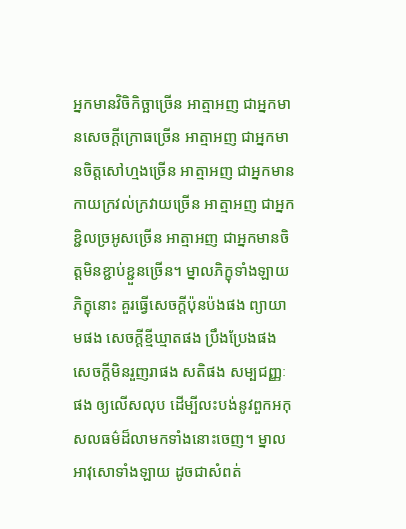អ្នកមានវិចិកិច្ឆាច្រើន អាត្មាអញ ជាអ្នកមានសេចក្តីក្រោធច្រើន អាត្មាអញ ជាអ្នកមានចិត្តសៅហ្មងច្រើន អាត្មាអញ ជាអ្នកមានកាយក្រវល់ក្រវាយច្រើន អាត្មាអញ ជាអ្នកខ្ជិលច្រអូសច្រើន អាត្មាអញ ជាអ្នកមានចិត្តមិនខ្ជាប់ខ្ជួនច្រើន។ ម្នាលភិក្ខុទាំងឡាយ ភិក្ខុនោះ គួរធ្វើសេចក្តីប៉ុនប៉ងផង ព្យាយាមផង សេចក្តីខ្មីឃ្មាតផង ប្រឹងប្រែងផង សេចក្តីមិនរួញរាផង សតិផង សម្បជញ្ញៈផង ឲ្យលើសលុប ដើម្បីលះបង់នូវពួកអកុសលធម៌ដ៏លាមកទាំងនោះចេញ។ ម្នាលអាវុសោទាំងឡាយ ដូចជាសំពត់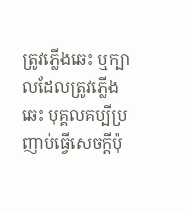ត្រូវភ្លើងឆេះ ឬក្បាលដែលត្រូវភ្លើងឆេះ បុគ្គលគប្បីប្រញាប់ធ្វើសេចក្តីប៉ុ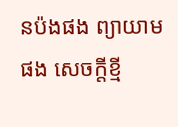នប៉ងផង ព្យាយាមផង សេចក្តីខ្មី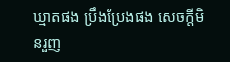ឃ្មាតផង ប្រឹងប្រែងផង សេចក្តីមិនរួញ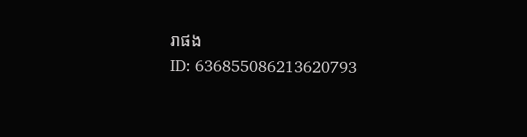រាផង
ID: 636855086213620793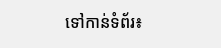ទៅកាន់ទំព័រ៖